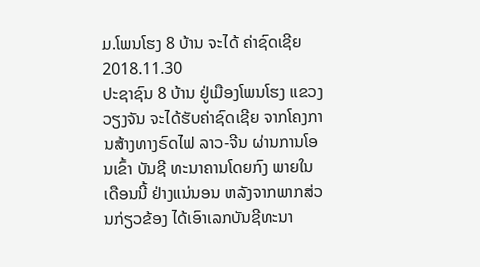ມ.ໂພນໂຮງ 8 ບ້ານ ຈະໄດ້ ຄ່າຊົດເຊີຍ
2018.11.30
ປະຊາຊົນ 8 ບ້ານ ຢູ່ເມືອງໂພນໂຮງ ແຂວງວຽງຈັນ ຈະໄດ້ຮັບຄ່າຊົດເຊີຍ ຈາກໂຄງການສ້າງທາງຣົດໄຟ ລາວ-ຈີນ ຜ່ານການໂອນເຂົ້າ ບັນຊີ ທະນາຄານໂດຍກົງ ພາຍໃນເດືອນນີ້ ຢ່າງແນ່ນອນ ຫລັງຈາກພາກສ່ວນກ່ຽວຂ້ອງ ໄດ້ເອົາເລກບັນຊີທະນາ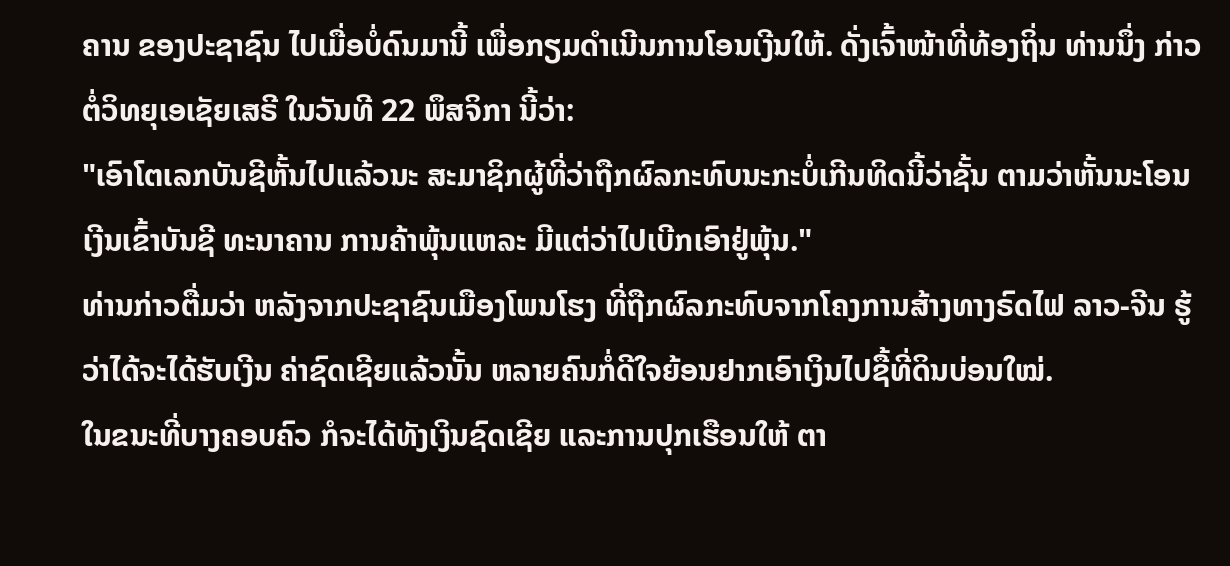ຄານ ຂອງປະຊາຊົນ ໄປເມື່ອບໍ່ດົນມານີ້ ເພື່ອກຽມດຳເນີນການໂອນເງີນໃຫ້. ດັ່ງເຈົ້າໜ້າທີ່ທ້ອງຖິ່ນ ທ່ານນຶ່ງ ກ່າວຕໍ່ວິທຍຸເອເຊັຍເສຣີ ໃນວັນທີ 22 ພຶສຈິກາ ນີ້ວ່າ:
"ເອົາໂຕເລກບັນຊີຫັ້ນໄປແລ້ວນະ ສະມາຊິກຜູ້ທີ່ວ່າຖືກຜົລກະທົບນະກະບໍ່ເກີນທິດນີ້ວ່າຊັ້ນ ຕາມວ່າຫັ້ນນະໂອນເງີນເຂົ້າບັນຊີ ທະນາຄານ ການຄ້າພຸ້ນແຫລະ ມີແຕ່ວ່າໄປເບີກເອົາຢູ່ພຸ້ນ."
ທ່ານກ່າວຕື່ມວ່າ ຫລັງຈາກປະຊາຊົນເມືອງໂພນໂຮງ ທີ່ຖືກຜົລກະທົບຈາກໂຄງການສ້າງທາງຣົດໄຟ ລາວ-ຈີນ ຮູ້ວ່າໄດ້ຈະໄດ້ຮັບເງີນ ຄ່າຊົດເຊີຍແລ້ວນັ້ນ ຫລາຍຄົນກໍ່ດີໃຈຍ້ອນຢາກເອົາເງິນໄປຊື້ທີ່ດິນບ່ອນໃໝ່.
ໃນຂນະທີ່ບາງຄອບຄົວ ກໍຈະໄດ້ທັງເງິນຊົດເຊີຍ ແລະການປຸກເຮືອນໃຫ້ ຕາ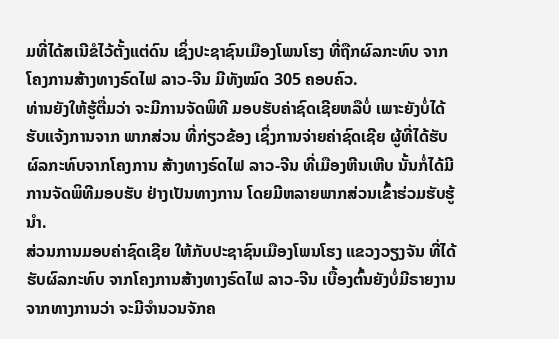ມທີ່ໄດ້ສເນີຂໍໄວ້ຕັ້ງແຕ່ດົນ ເຊິ່ງປະຊາຊົນເມືອງໂພນໂຮງ ທີ່ຖືກຜົລກະທົບ ຈາກໂຄງການສ້າງທາງຣົດໄຟ ລາວ-ຈີນ ມີທັງໝົດ 305 ຄອບຄົວ.
ທ່ານຍັງໃຫ້ຮູ້ຕື່ມວ່າ ຈະມີການຈັດພິທີ ມອບຮັບຄ່າຊົດເຊີຍຫລືບໍ່ ເພາະຍັງບໍ່ໄດ້ຮັບແຈ້ງການຈາກ ພາກສ່ວນ ທີ່ກ່ຽວຂ້ອງ ເຊິ່ງການຈ່າຍຄ່າຊົດເຊີຍ ຜູ້ທີ່ໄດ້ຮັບຜົລກະທົບຈາກໂຄງການ ສ້າງທາງຣົດໄຟ ລາວ-ຈີນ ທີ່ເມືອງຫີນເຫີບ ນັ້ນກໍ່ໄດ້ມີການຈັດພິທີມອບຮັບ ຢ່າງເປັນທາງການ ໂດຍມີຫລາຍພາກສ່ວນເຂົ້າຮ່ວມຮັບຮູ້ນໍາ.
ສ່ວນການມອບຄ່າຊົດເຊີຍ ໃຫ້ກັບປະຊາຊົນເມືອງໂພນໂຮງ ແຂວງວຽງຈັນ ທີ່ໄດ້ຮັບຜົລກະທົບ ຈາກໂຄງການສ້າງທາງຣົດໄຟ ລາວ-ຈີນ ເບື້ອງຕົ້ນຍັງບໍ່ມີຣາຍງານ ຈາກທາງການວ່າ ຈະມີຈຳນວນຈັກຄ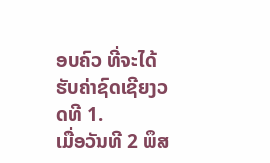ອບຄົວ ທີ່ຈະໄດ້ຮັບຄ່າຊົດເຊີຍງວດທີ 1.
ເມື່ອວັນທີ 2 ພຶສ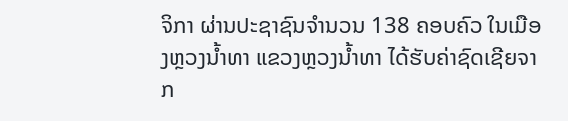ຈິກາ ຜ່ານປະຊາຊົນຈຳນວນ 138 ຄອບຄົວ ໃນເມືອງຫຼວງນໍ້າທາ ແຂວງຫຼວງນໍ້າທາ ໄດ້ຮັບຄ່າຊົດເຊີຍຈາກ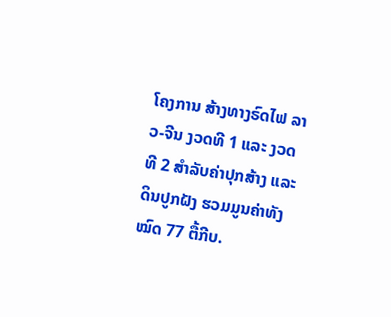ໂຄງການ ສ້າງທາງຣົດໄຟ ລາວ-ຈີນ ງວດທີ 1 ແລະ ງວດທີ 2 ສຳລັບຄ່າປຸກສ້າງ ແລະ ດິນປູກຝັງ ຮວມມູນຄ່າທັງໝົດ 77 ຕື້ກີບ.